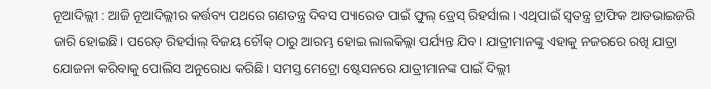ନୂଆଦିଲ୍ଲୀ : ଆଜି ନୂଆଦିଲ୍ଲୀର କର୍ତ୍ତବ୍ୟ ପଥରେ ଗଣତନ୍ତ୍ର ଦିବସ ପ୍ୟାରେଡ ପାଇଁ ଫୁଲ୍ ଡ୍ରେସ୍ ରିହର୍ସାଲ । ଏଥିପାଇଁ ସ୍ବତନ୍ତ୍ର ଟ୍ରାଫିକ ଆଡଭାଇଜରି ଜାରି ହୋଇଛି। ପରେଡ୍ ରିହର୍ସାଲ୍ ବିଜୟ ଚୌକ୍ ଠାରୁ ଆରମ୍ଭ ହୋଇ ଲାଲକିଲ୍ଲା ପର୍ଯ୍ୟନ୍ତ ଯିବ। ଯାତ୍ରୀମାନଙ୍କୁ ଏହାକୁ ନଜରରେ ରଖି ଯାତ୍ରା ଯୋଜନା କରିବାକୁ ପୋଲିସ ଅନୁରୋଧ କରିଛି। ସମସ୍ତ ମେଟ୍ରୋ ଷ୍ଟେସନରେ ଯାତ୍ରୀମାନଙ୍କ ପାଇଁ ଦିଲ୍ଲୀ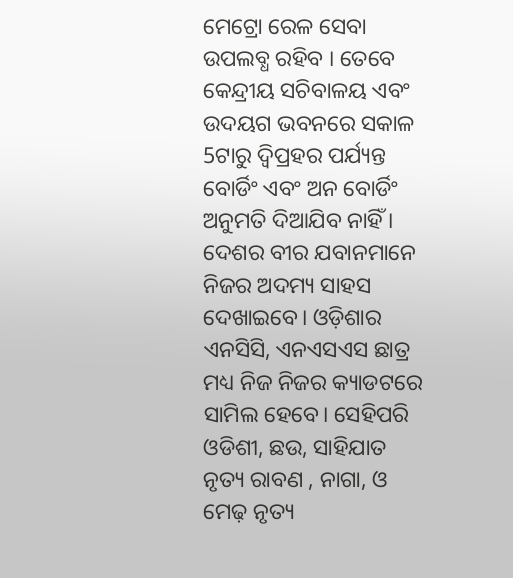ମେଟ୍ରୋ ରେଳ ସେବା ଉପଲବ୍ଧ ରହିବ । ତେବେ କେନ୍ଦ୍ରୀୟ ସଚିବାଳୟ ଏବଂ ଉଦୟଗ ଭବନରେ ସକାଳ 5ଟାରୁ ଦ୍ଵିପ୍ରହର ପର୍ଯ୍ୟନ୍ତ ବୋର୍ଡିଂ ଏବଂ ଅନ ବୋର୍ଡିଂ ଅନୁମତି ଦିଆଯିବ ନାହିଁ ।
ଦେଶର ବୀର ଯବାନମାନେ ନିଜର ଅଦମ୍ୟ ସାହସ ଦେଖାଇବେ। ଓଡ଼ିଶାର ଏନସିସି, ଏନଏସଏସ ଛାତ୍ର ମଧ୍ୟ ନିଜ ନିଜର କ୍ୟାଡଟରେ ସାମିଲ ହେବେ। ସେହିପରି ଓଡିଶୀ, ଛଉ, ସାହିଯାତ ନୃତ୍ୟ ରାବଣ , ନାଗା, ଓ ମେଢ଼ ନୃତ୍ୟ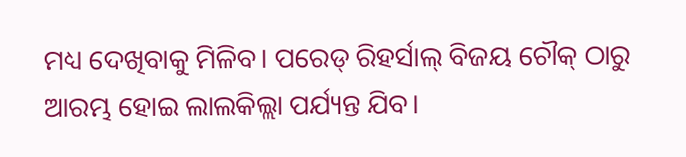ମଧ୍ୟ ଦେଖିବାକୁ ମିଳିବ। ପରେଡ୍ ରିହର୍ସାଲ୍ ବିଜୟ ଚୌକ୍ ଠାରୁ ଆରମ୍ଭ ହୋଇ ଲାଲକିଲ୍ଲା ପର୍ଯ୍ୟନ୍ତ ଯିବ।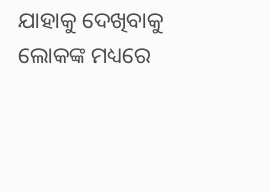ଯାହାକୁ ଦେଖିବାକୁ ଲୋକଙ୍କ ମଧ୍ୟରେ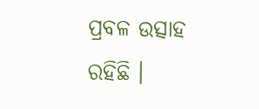ପ୍ରବଳ ଉତ୍ସାହ ରହିଛି ।